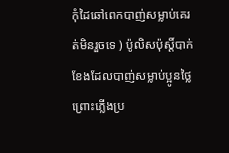កុំដៃឆៅពេកបាញ់សម្លាប់គេរត់មិនរួចទេ ) ប៉ូលិសប៉ុស្តិ៍បាក់ខែងដែលបាញ់សម្លាប់ប្អូនថ្លៃ ព្រោះភ្លើងប្រ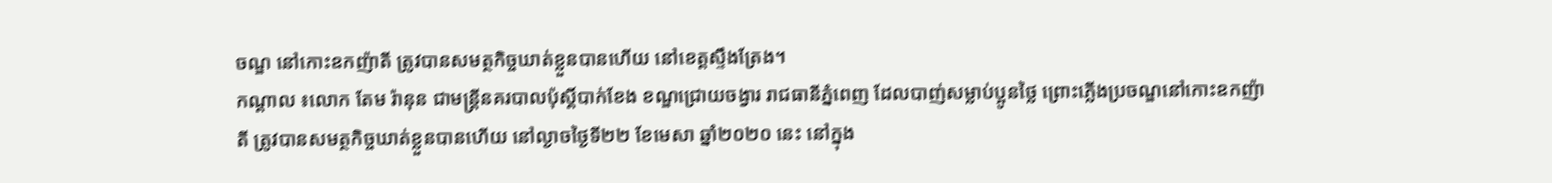ចណ្ឌ នៅកោះឧកញ៉ាតី ត្រូវបានសមត្ថកិច្ចឃាត់ខ្លួនបានហើយ នៅខេត្តស្ទឹងត្រែង។
កណ្តាល ៖លោក តែម រ៉ានុន ជាមន្ត្រីនគរបាលប៉ុស្តិ៍បាក់ខែង ខណ្ឌជ្រោយចង្វារ រាជធានីភ្នំពេញ ដែលបាញ់សម្លាប់ប្អូនថ្លៃ ព្រោះភ្លើងប្រចណ្ឌនៅកោះឧកញ៉ាតី ត្រូវបានសមត្ថកិច្ចឃាត់ខ្លួនបានហើយ នៅល្ងាចថ្ងៃទី២២ ខែមេសា ឆ្នាំ២០២០ នេះ នៅក្នុង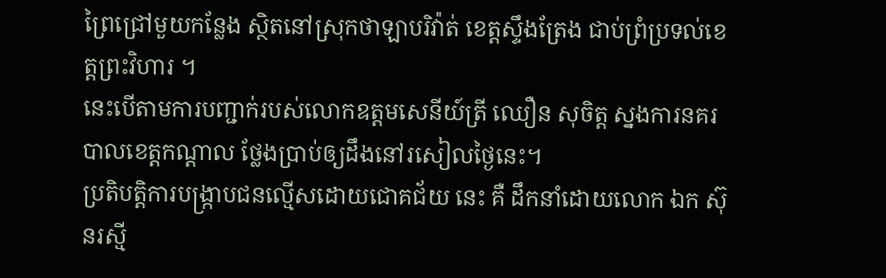ព្រៃជ្រៅមួយកន្លែង ស្ថិតនៅស្រុកថាឡាបរិវ៉ាត់ ខេត្តស្ទឹងត្រែង ជាប់ព្រំប្រទល់ខេត្តព្រះវិហារ ។
នេះបើតាមការបញ្ជាក់របស់លោកឧត្តមសេនីយ៍ត្រី ឈឿន សុចិត្ត ស្នងការនគរបាលខេត្តកណ្តាល ថ្លែងប្រាប់ឲ្យដឹងនៅរសៀលថ្ងៃនេះ។
ប្រតិបត្តិការបង្ក្រាបជនល្មើសដោយជោគជ័យ នេះ គឺ ដឹកនាំដោយលោក ឯក ស៊ុនរស្មី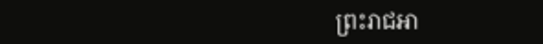ព្រះរាជអា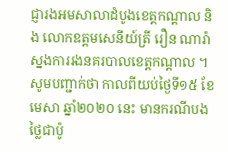ជ្ញារងអមសាលាដំបូងខេត្តកណ្តាល និង លោកឧត្តមសេនីយ៍ត្រី រឿន ណារ៉ា ស្នងការរងនគរបាលខេត្តកណ្តាល ។សូមបញ្ជាក់ថា កាលពីយប់ថ្ងៃទី១៥ ខែមេសា ឆ្នាំ២០២០ នេះ មានករណីបងថ្លៃជាប៉ូ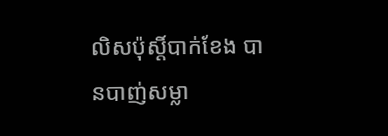លិសប៉ុស្តិ៍បាក់ខែង បានបាញ់សម្លា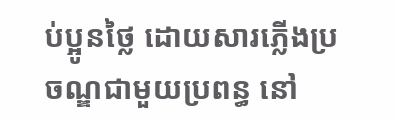ប់ប្អូនថ្លៃ ដោយសារភ្លើងប្រចណ្ឌជាមួយប្រពន្ធ នៅ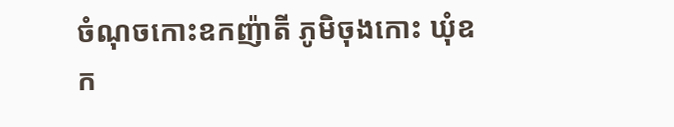ចំណុចកោះឧកញ៉ាតី ភូមិចុងកោះ ឃុំឧក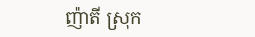ញ៉ាតី ស្រុក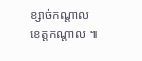ខ្សាច់កណ្តាល ខេត្តកណ្តាល ៕